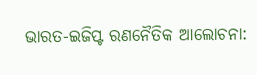ଭାରତ-ଇଜିପ୍ଟ ରଣନୈତିକ ଆଲୋଚନା: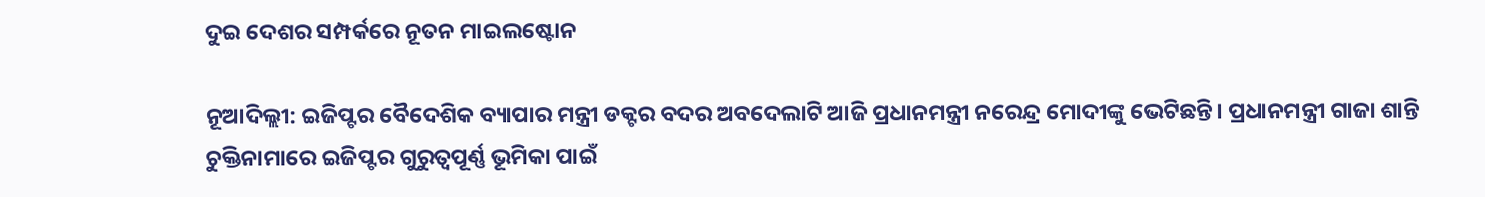ଦୁଇ ଦେଶର ସମ୍ପର୍କରେ ନୂତନ ମାଇଲଷ୍ଟୋନ

ନୂଆଦିଲ୍ଲୀ: ଇଜିପ୍ଟର ବୈଦେଶିକ ବ୍ୟାପାର ମନ୍ତ୍ରୀ ଡକ୍ଟର ବଦର ଅବଦେଲାଟି ଆଜି ପ୍ରଧାନମନ୍ତ୍ରୀ ନରେନ୍ଦ୍ର ମୋଦୀଙ୍କୁ ଭେଟିଛନ୍ତି। ପ୍ରଧାନମନ୍ତ୍ରୀ ଗାଜା ଶାନ୍ତି ଚୁକ୍ତିନାମାରେ ଇଜିପ୍ଟର ଗୁରୁତ୍ୱପୂର୍ଣ୍ଣ ଭୂମିକା ପାଇଁ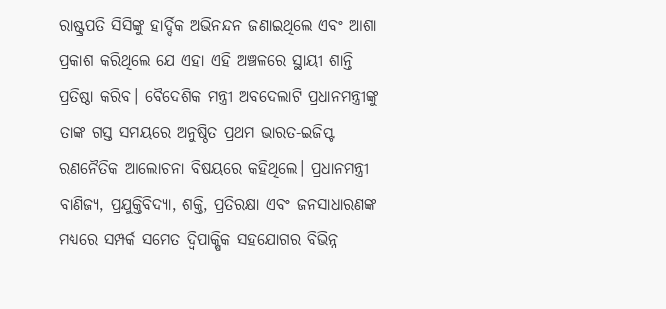ରାଷ୍ଟ୍ରପତି ସିସିଙ୍କୁ ହାର୍ଦ୍ଦିକ ଅଭିନନ୍ଦନ ଜଣାଇଥିଲେ ଏବଂ ଆଶା ପ୍ରକାଶ କରିଥିଲେ ଯେ ଏହା ଏହି ଅଞ୍ଚଳରେ ସ୍ଥାୟୀ ଶାନ୍ତି ପ୍ରତିଷ୍ଠା କରିବ। ବୈଦେଶିକ ମନ୍ତ୍ରୀ ଅବଦେଲାଟି ପ୍ରଧାନମନ୍ତ୍ରୀଙ୍କୁ ତାଙ୍କ ଗସ୍ତ ସମୟରେ ଅନୁଷ୍ଠିତ ପ୍ରଥମ ଭାରତ-ଇଜିପ୍ଟ ରଣନୈତିକ ଆଲୋଚନା ବିଷୟରେ କହିଥିଲେ। ପ୍ରଧାନମନ୍ତ୍ରୀ ବାଣିଜ୍ୟ, ପ୍ରଯୁକ୍ତିବିଦ୍ୟା, ଶକ୍ତି, ପ୍ରତିରକ୍ଷା ଏବଂ ଜନସାଧାରଣଙ୍କ ମଧ୍ୟରେ ସମ୍ପର୍କ ସମେତ ଦ୍ୱିପାକ୍ଷିକ ସହଯୋଗର ବିଭିନ୍ନ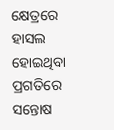କ୍ଷେତ୍ରରେ ହାସଲ ହୋଇଥିବା ପ୍ରଗତିରେ ସନ୍ତୋଷ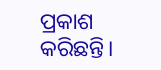ପ୍ରକାଶ କରିଛନ୍ତି।